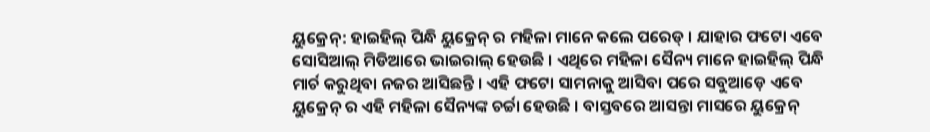ୟୁକ୍ରେନ୍: ହାଇହିଲ୍ ପିନ୍ଧି ୟୁକ୍ରେନ୍ ର ମହିଳା ମାନେ କଲେ ପରେଡ୍ । ଯାହାର ଫଟୋ ଏବେ ସୋସିଆଲ୍ ମିଡିଆରେ ଭାଇରାଲ୍ ହେଉଛି । ଏଥିରେ ମହିଳା ସୈନ୍ୟ ମାନେ ହାଇହିଲ୍ ପିନ୍ଧି ମାର୍ଚ କରୁଥିବା ନଜର ଆସିଛନ୍ତି । ଏହି ଫଟୋ ସାମନାକୁ ଆସିବା ପରେ ସବୁଆଡ଼େ ଏବେ ୟୁକ୍ରେନ୍ ର ଏହି ମହିଳା ସୈନ୍ୟଙ୍କ ଚର୍ଚ୍ଚା ହେଉଛି । ବାସ୍ତବରେ ଆସନ୍ତା ମାସରେ ୟୁକ୍ରେନ୍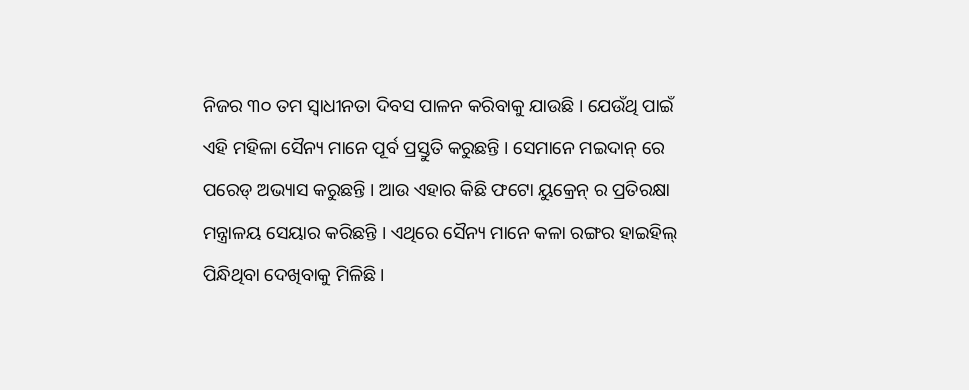ନିଜର ୩୦ ତମ ସ୍ୱାଧୀନତା ଦିବସ ପାଳନ କରିବାକୁ ଯାଉଛି । ଯେଉଁଥି ପାଇଁ ଏହି ମହିଳା ସୈନ୍ୟ ମାନେ ପୂର୍ବ ପ୍ରସ୍ତୁତି କରୁଛନ୍ତି । ସେମାନେ ମଇଦାନ୍ ରେ ପରେଡ୍ ଅଭ୍ୟାସ କରୁଛନ୍ତି । ଆଉ ଏହାର କିଛି ଫଟୋ ୟୁକ୍ରେନ୍ ର ପ୍ରତିରକ୍ଷା ମନ୍ତ୍ରାଳୟ ସେୟାର କରିଛନ୍ତି । ଏଥିରେ ସୈନ୍ୟ ମାନେ କଳା ରଙ୍ଗର ହାଇହିଲ୍ ପିନ୍ଧିଥିବା ଦେଖିବାକୁ ମିଳିଛି ।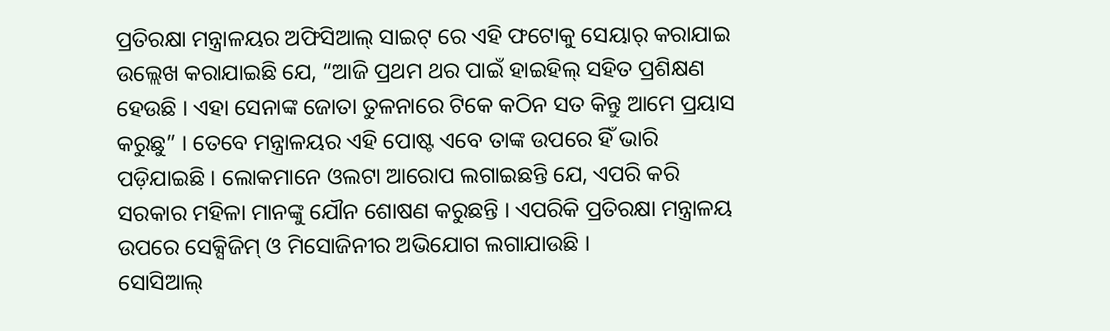ପ୍ରତିରକ୍ଷା ମନ୍ତ୍ରାଳୟର ଅଫିସିଆଲ୍ ସାଇଟ୍ ରେ ଏହି ଫଟୋକୁ ସେୟାର୍ କରାଯାଇ ଉଲ୍ଲେଖ କରାଯାଇଛି ଯେ, “ଆଜି ପ୍ରଥମ ଥର ପାଇଁ ହାଇହିଲ୍ ସହିତ ପ୍ରଶିକ୍ଷଣ ହେଉଛି । ଏହା ସେନାଙ୍କ ଜୋତା ତୁଳନାରେ ଟିକେ କଠିନ ସତ କିନ୍ତୁ ଆମେ ପ୍ରୟାସ କରୁଛୁ” । ତେବେ ମନ୍ତ୍ରାଳୟର ଏହି ପୋଷ୍ଟ ଏବେ ତାଙ୍କ ଉପରେ ହିଁ ଭାରି ପଡ଼ିଯାଇଛି । ଲୋକମାନେ ଓଲଟା ଆରୋପ ଲଗାଇଛନ୍ତି ଯେ, ଏପରି କରି ସରକାର ମହିଳା ମାନଙ୍କୁ ଯୌନ ଶୋଷଣ କରୁଛନ୍ତି । ଏପରିକି ପ୍ରତିରକ୍ଷା ମନ୍ତ୍ରାଳୟ ଉପରେ ସେକ୍ସିଜିମ୍ ଓ ମିସୋଜିନୀର ଅଭିଯୋଗ ଲଗାଯାଉଛି ।
ସୋସିଆଲ୍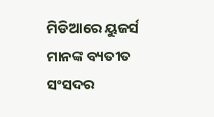ମିଡିଆରେ ୟୁଜର୍ସ ମାନଙ୍କ ବ୍ୟତୀତ ସଂସଦର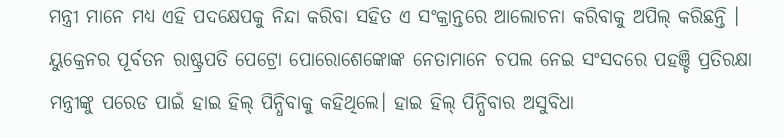ମନ୍ତ୍ରୀ ମାନେ ମଧ୍ୟ ଏହି ପଦକ୍ଷେପକୁ ନିନ୍ଦା କରିବା ସହିତ ଏ ସଂକ୍ରାନ୍ତରେ ଆଲୋଚନା କରିବାକୁ ଅପିଲ୍ କରିଛନ୍ତି । ୟୁକ୍ରେନର ପୂର୍ବତନ ରାଷ୍ଟ୍ରପତି ପେଟ୍ରୋ ପୋରୋଶେଙ୍କୋଙ୍କ ନେତାମାନେ ଚପଲ ନେଇ ସଂସଦରେ ପହଞ୍ଚି ପ୍ରତିରକ୍ଷା ମନ୍ତ୍ରୀଙ୍କୁ ପରେଡ ପାଇଁ ହାଇ ହିଲ୍ ପିନ୍ଧିବାକୁ କହିଥିଲେ। ହାଇ ହିଲ୍ ପିନ୍ଧିବାର ଅସୁବିଧା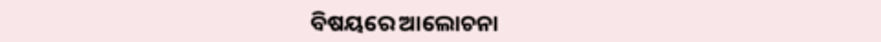ବିଷୟରେ ଆଲୋଚନା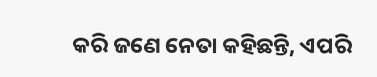କରି ଜଣେ ନେତା କହିଛନ୍ତି, ଏପରି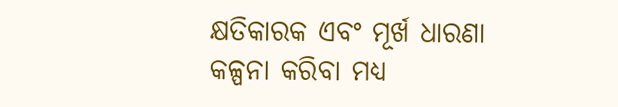କ୍ଷତିକାରକ ଏବଂ ମୂର୍ଖ ଧାରଣା କଳ୍ପନା କରିବା ମଧ୍ୟ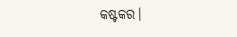କଷ୍ଟକର।